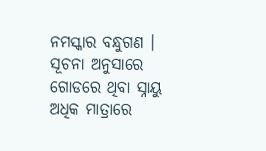ନମସ୍କାର ବନ୍ଧୁଗଣ । ସୂଚନା ଅନୁସାରେ ଗୋଡରେ ଥିବା ସ୍ନାୟୁ ଅଧିକ ମାତ୍ରାରେ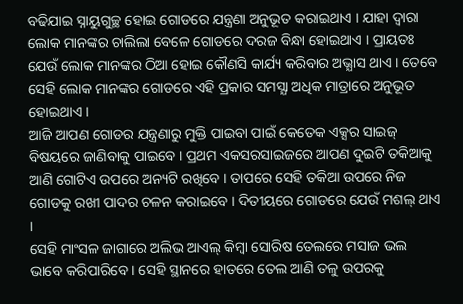ବଢିଯାଇ ସ୍ନାୟୁଗୁଚ୍ଛ ହୋଇ ଗୋଡରେ ଯନ୍ତ୍ରଣା ଅନୁଭୂତ କରାଇଥାଏ । ଯାହା ଦ୍ଵାରା ଲୋକ ମାନଙ୍କର ଚାଲିଲା ବେଳେ ଗୋଡରେ ଦରଜ ବିନ୍ଧା ହୋଇଥାଏ । ପ୍ରାୟତଃ ଯେଉଁ ଲୋକ ମାନଙ୍କର ଠିଆ ହୋଇ କୌଣସି କାର୍ଯ୍ୟ କରିବାର ଅଭ୍ଯାସ ଥାଏ । ତେବେ ସେହି ଲୋକ ମାନଙ୍କର ଗୋଡରେ ଏହି ପ୍ରକାର ସମସ୍ଯା ଅଧିକ ମାତ୍ରାରେ ଅନୁଭୂତ ହୋଇଥାଏ ।
ଆଜି ଆପଣ ଗୋଡର ଯନ୍ତ୍ରଣାରୁ ମୁକ୍ତି ପାଇବା ପାଇଁ କେତେକ ଏକ୍ସର ସାଇଜ୍ ବିଷୟରେ ଜାଣିବାକୁ ପାଇବେ । ପ୍ରଥମ ଏକସରସାଇଜରେ ଆପଣ ଦୁଇଟି ତକିଆକୁ ଆଣି ଗୋଟିଏ ଉପରେ ଅନ୍ୟଟି ରଖିବେ । ତାପରେ ସେହି ତକିଆ ଉପରେ ନିଜ ଗୋଡକୁ ରଖୀ ପାଦର ଚଳନ କରାଇବେ । ଦିତୀୟରେ ଗୋଡରେ ଯେଉଁ ମଶଲ୍ ଥାଏ ।
ସେହି ମାଂସଳ ଜାଗାରେ ଅଲିଭ ଆଏଲ୍ କିମ୍ବା ସୋରିଷ ତେଲରେ ମସାଜ ଭଲ ଭାବେ କରିପାରିବେ । ସେହି ସ୍ଥାନରେ ହାତରେ ତେଲ ଆଣି ତଳୁ ଉପରକୁ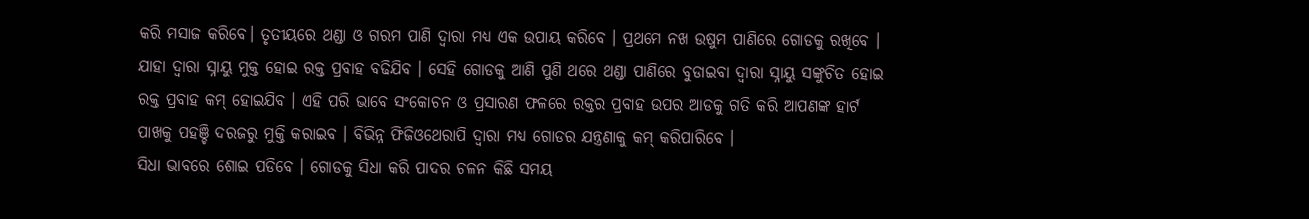କରି ମସାଜ କରିବେ। ତୃତୀୟରେ ଥଣ୍ଡା ଓ ଗରମ ପାଣି ଦ୍ଵାରା ମଧ୍ୟ ଏକ ଉପାୟ କରିବେ । ପ୍ରଥମେ ନଖ ଉଷୁମ ପାଣିରେ ଗୋଡକୁ ରଖିବେ ।
ଯାହା ଦ୍ଵାରା ସ୍ନାୟୁ ମୁକ୍ତ ହୋଇ ରକ୍ତ ପ୍ରବାହ ବଢିଯିବ । ସେହି ଗୋଡକୁ ଆଣି ପୁଣି ଥରେ ଥଣ୍ଡା ପାଣିରେ ବୁଡାଇବା ଦ୍ଵାରା ସ୍ନାୟୁ ସଙ୍କୁଚିତ ହୋଇ ରକ୍ତ ପ୍ରବାହ କମ୍ ହୋଇଯିବ । ଏହି ପରି ଭାବେ ସଂକୋଚନ ଓ ପ୍ରସାରଣ ଫଳରେ ରକ୍ତର ପ୍ରବାହ ଉପର ଆଡକୁ ଗତି କରି ଆପଣଙ୍କ ହାର୍ଟ ପାଖକୁ ପହଞ୍ଚି ଦରଜରୁ ମୁକ୍ତି କରାଇବ । ବିଭିନ୍ନ ଫିଜିଓଥେରାପି ଦ୍ଵାରା ମଧ୍ୟ ଗୋଡର ଯନ୍ତ୍ରଣାକୁ କମ୍ କରିପାରିବେ ।
ସିଧା ଭାବରେ ଶୋଇ ପଡିବେ । ଗୋଡକୁ ସିଧା କରି ପାଦର ଚଳନ କିଛି ସମୟ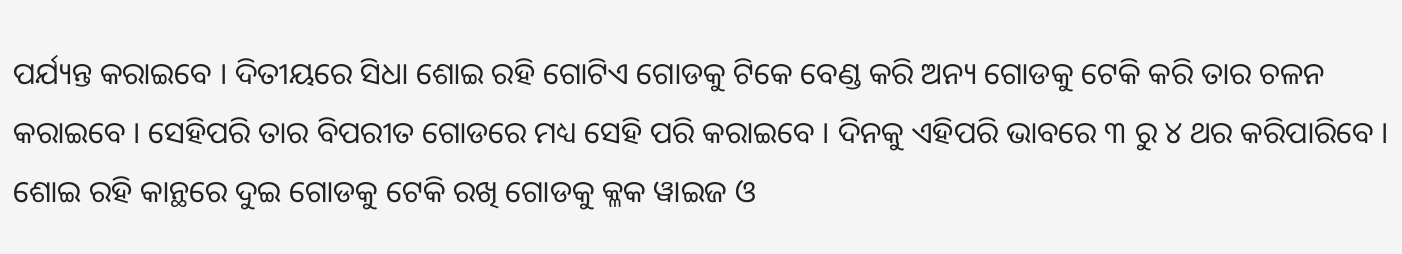ପର୍ଯ୍ୟନ୍ତ କରାଇବେ । ଦିତୀୟରେ ସିଧା ଶୋଇ ରହି ଗୋଟିଏ ଗୋଡକୁ ଟିକେ ବେଣ୍ଡ କରି ଅନ୍ୟ ଗୋଡକୁ ଟେକି କରି ତାର ଚଳନ କରାଇବେ । ସେହିପରି ତାର ବିପରୀତ ଗୋଡରେ ମଧ୍ୟ ସେହି ପରି କରାଇବେ । ଦିନକୁ ଏହିପରି ଭାବରେ ୩ ରୁ ୪ ଥର କରିପାରିବେ ।
ଶୋଇ ରହି କାନ୍ଥରେ ଦୁଇ ଗୋଡକୁ ଟେକି ରଖି ଗୋଡକୁ କ୍ଳକ ୱାଇଜ ଓ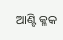ଆଣ୍ଟି କ୍ଳକ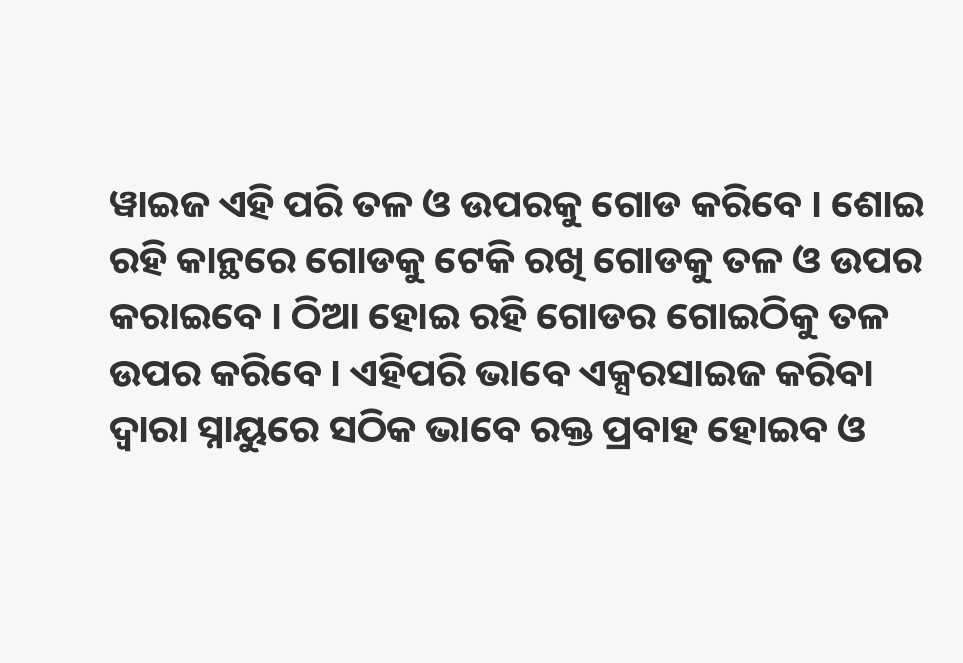ୱାଇଜ ଏହି ପରି ତଳ ଓ ଉପରକୁ ଗୋଡ କରିବେ । ଶୋଇ ରହି କାନ୍ଥରେ ଗୋଡକୁ ଟେକି ରଖି ଗୋଡକୁ ତଳ ଓ ଉପର କରାଇବେ । ଠିଆ ହୋଇ ରହି ଗୋଡର ଗୋଇଠିକୁ ତଳ ଉପର କରିବେ । ଏହିପରି ଭାବେ ଏକ୍ସରସାଇଜ କରିବା ଦ୍ଵାରା ସ୍ନାୟୁରେ ସଠିକ ଭାବେ ରକ୍ତ ପ୍ରବାହ ହୋଇବ ଓ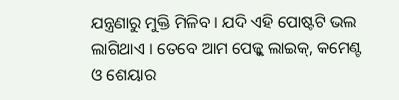ଯନ୍ତ୍ରଣାରୁ ମୁକ୍ତି ମିଳିବ । ଯଦି ଏହି ପୋଷ୍ଟଟି ଭଲ ଲାଗିଥାଏ । ତେବେ ଆମ ପେଜ୍କୁ ଲାଇକ୍, କମେଣ୍ଟ ଓ ଶେୟାର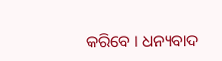କରିବେ । ଧନ୍ୟବାଦ